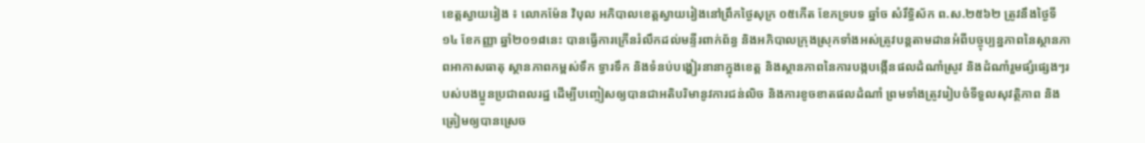ខេត្តស្វាយរៀង ៖ លោកម៉ែន វិបុល អភិបាលខេត្តស្វាយរៀងនៅព្រឹកថ្ងៃសុក្រ ០៥កើត ខែភទ្របទ ឆ្នាំច សំរឹទ្ធិស័ក ព.ស.២៥៦២ ត្រូវនឹងថ្ងៃទី១៤ ខែកញ្ញា ឆ្នាំ២០១៨នេះ បានធ្វើការក្រើនរំលឹកដល់មន្ទីរពាក់ព័ន្ធ និងអភិបាលក្រុងស្រុកទាំងអស់ត្រូវបន្តតាមដានអំពីបច្ចុប្បន្នភាពនៃស្ថានភាពអាកាសធាតុ ស្ថានភាពកម្ពស់ទឹក ទ្វារទឹក និងទំនប់បង្ហៀរនានាក្នុងខេត្ត និងស្ថានភាពនៃការបង្កបង្កើនផលដំណាំស្រូវ និងដំណាំរួមផ្សំផ្សេងៗរបស់បងប្អូនប្រជាពលរដ្ឋ ដើម្បីបញ្ចៀសឲ្យបានជាអតិបរិមានូវការជន់លិច និងការខូចខាតផលដំណាំ ព្រមទាំងត្រូវរៀបចំទីទួលសុវត្ថិភាព និងត្រៀមឲ្យបានស្រេច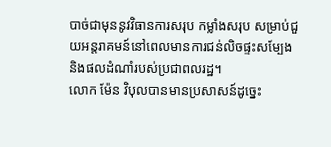បាច់ជាមុននូវវិធានការសរុប កម្លាំងសរុប សម្រាប់ជួយអន្តរាគមន៍នៅពេលមានការជន់លិចផ្ទះសម្បែង និងផលដំណាំរបស់ប្រជាពលរដ្ឋ។
លោក ម៉ែន វិបុលបានមានប្រសាសន៍ដូច្នេះ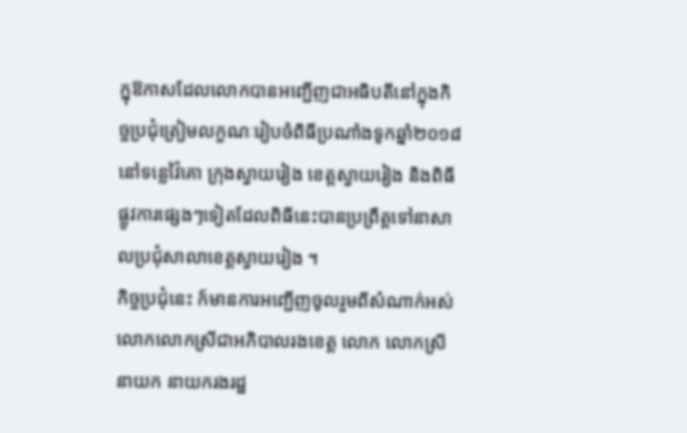ក្នុឱកាសដែលលោកបានអញ្ជើញជាអធិបតីនៅក្នុងកិច្ចប្រជុំត្រៀមលក្ខណៈរៀបចំពិធីប្រណាំងទូកឆ្នាំ២០១៨ នៅទន្លេវ៉ៃគោ ក្រុងស្វាយរៀង ខេត្តស្វាយរៀង និងពិធីផ្លូវការផ្សេងៗទៀតដែលពិធីនេះបានប្រព្រឹត្តទៅនាសាលប្រជុំសាលាខេត្តស្វាយរៀង ។
កិច្ចប្រជុំនេះ ក៍មានការអញ្ជើញចូលរួមពីសំណាក់អស់លោកលោកស្រីជាអភិបាលរងខេត្ត លោក លោកស្រីនាយក នាយករងរដ្ឋ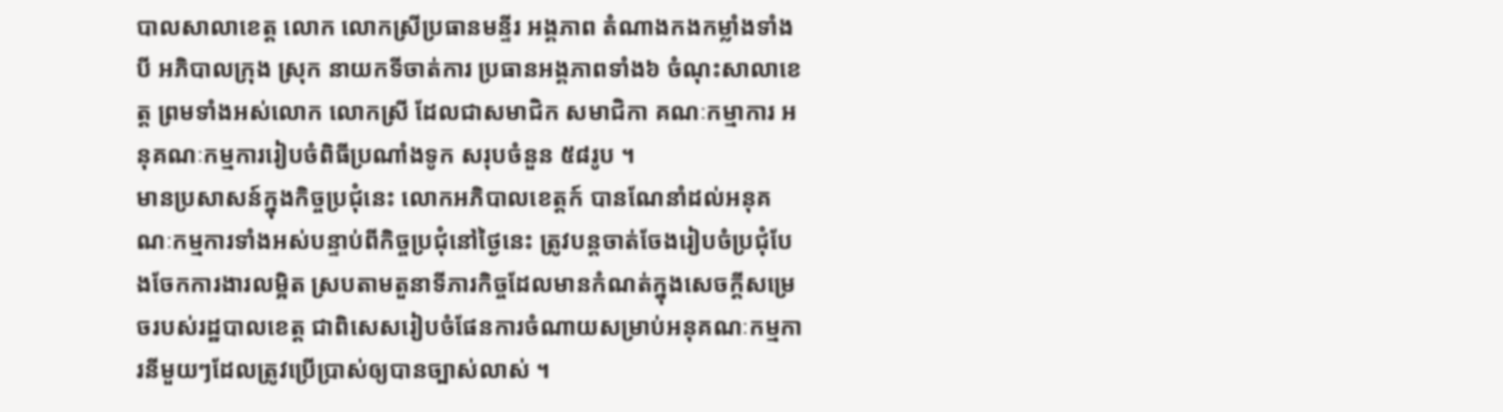បាលសាលាខេត្ត លោក លោកស្រីប្រធានមន្ទីរ អង្គភាព តំណាងកងកម្លាំងទាំងបី អភិបាលក្រុង ស្រុក នាយកទីចាត់ការ ប្រធានអង្គភាពទាំង៦ ចំណុះសាលាខេត្ត ព្រមទាំងអស់លោក លោកស្រី ដែលជាសមាជិក សមាជិកា គណៈកម្មាការ អនុគណៈកម្មការរៀបចំពិធីប្រណាំងទូក សរុបចំនួន ៥៨រូប ។
មានប្រសាសន៍ក្នុងកិច្ចប្រជុំនេះ លោកអភិបាលខេត្តក៍ បានណែនាំដល់អនុគណៈកម្មការទាំងអស់បន្ទាប់ពីកិច្ចប្រជុំនៅថ្ងៃនេះ ត្រូវបន្តចាត់ចែងរៀបចំប្រជុំបែងចែកការងារលម្អិត ស្របតាមតួនាទីភារកិច្ចដែលមានកំណត់ក្នុងសេចក្ដីសម្រេចរបស់រដ្ឋបាលខេត្ត ជាពិសេសរៀបចំផែនការចំណាយសម្រាប់អនុគណៈកម្មការនីមួយៗដែលត្រូវប្រើប្រាស់ឲ្យបានច្បាស់លាស់ ។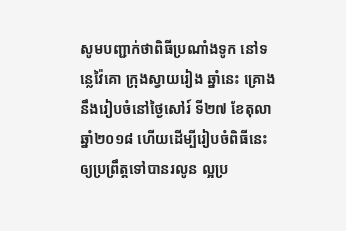សូមបញ្ជាក់ថាពិធីប្រណាំងទូក នៅទន្លេវ៉ៃគោ ក្រុងស្វាយរៀង ឆ្នាំនេះ គ្រោងនឹងរៀបចំនៅថ្ងៃសៅរ៍ ទី២៧ ខែតុលា ឆ្នាំ២០១៨ ហើយដើម្បីរៀបចំពិធីនេះឲ្យប្រព្រឹត្តទៅបានរលូន ល្អប្រ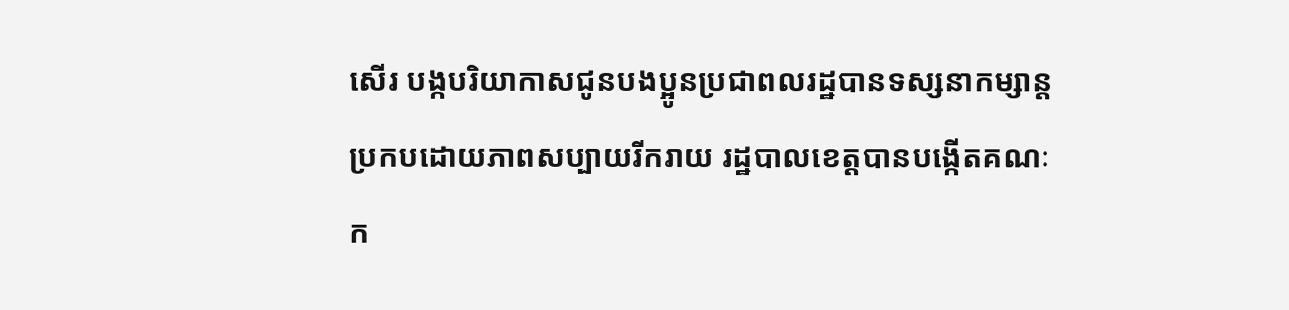សើរ បង្កបរិយាកាសជូនបងប្អូនប្រជាពលរដ្ឋបានទស្សនាកម្សាន្តប្រកបដោយភាពសប្បាយរីករាយ រដ្ឋបាលខេត្តបានបង្កើតគណៈក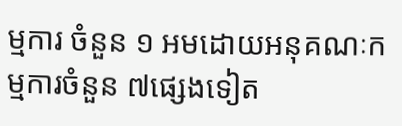ម្មការ ចំនួន ១ អមដោយអនុគណៈកម្មការចំនួន ៧ផ្សេងទៀត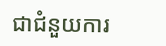ជាជំនួយការ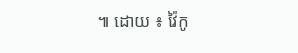៕ ដោយ ៖ វ៉ៃកូ